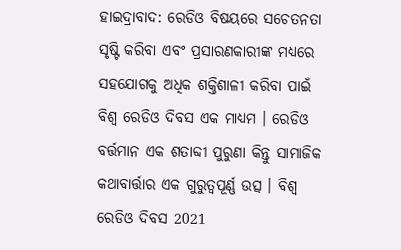ହାଇଦ୍ରାବାଦ: ରେଡିଓ ବିଷୟରେ ସଚେତନତା ସୃଷ୍ଟି କରିବା ଏବଂ ପ୍ରସାରଣକାରୀଙ୍କ ମଧ୍ୟରେ ସହଯୋଗକୁ ଅଧିକ ଶକ୍ତିଶାଳୀ କରିବା ପାଇଁ ବିଶ୍ବ ରେଡିଓ ଦିବସ ଏକ ମାଧ୍ୟମ । ରେଡିଓ ବର୍ତ୍ତମାନ ଏକ ଶତାବ୍ଦୀ ପୁରୁଣା କିନ୍ତୁ ସାମାଜିକ କଥାବାର୍ତ୍ତାର ଏକ ଗୁରୁତ୍ବପୂର୍ଣ୍ଣ ଉତ୍ସ । ବିଶ୍ବ ରେଡିଓ ଦିବସ 2021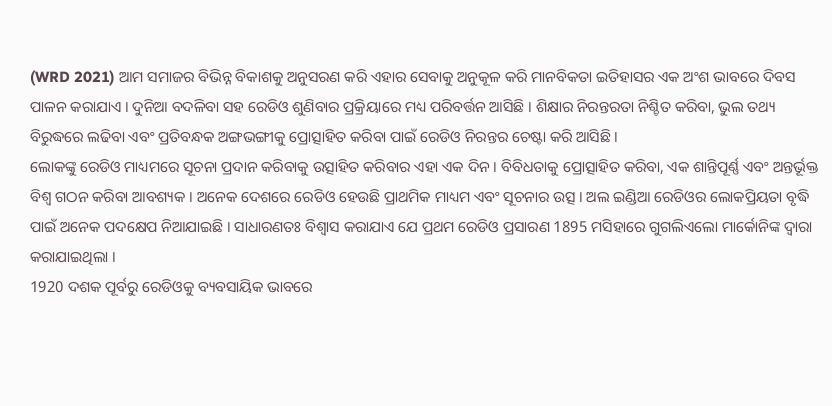(WRD 2021) ଆମ ସମାଜର ବିଭିନ୍ନ ବିକାଶକୁ ଅନୁସରଣ କରି ଏହାର ସେବାକୁ ଅନୁକୂଳ କରି ମାନବିକତା ଇତିହାସର ଏକ ଅଂଶ ଭାବରେ ଦିବସ ପାଳନ କରାଯାଏ । ଦୁନିଆ ବଦଳିବା ସହ ରେଡିଓ ଶୁଣିବାର ପ୍ରକ୍ରିୟାରେ ମଧ୍ୟ ପରିବର୍ତ୍ତନ ଆସିଛି । ଶିକ୍ଷାର ନିରନ୍ତରତା ନିଶ୍ଚିତ କରିବା, ଭୁଲ ତଥ୍ୟ ବିରୁଦ୍ଧରେ ଲଢିବା ଏବଂ ପ୍ରତିବନ୍ଧକ ଅଙ୍ଗଭଙ୍ଗୀକୁ ପ୍ରୋତ୍ସାହିତ କରିବା ପାଇଁ ରେଡିଓ ନିରନ୍ତର ଚେଷ୍ଟା କରି ଆସିଛି ।
ଲୋକଙ୍କୁ ରେଡିଓ ମାଧ୍ୟମରେ ସୂଚନା ପ୍ରଦାନ କରିବାକୁ ଉତ୍ସାହିତ କରିବାର ଏହା ଏକ ଦିନ । ବିବିଧତାକୁ ପ୍ରୋତ୍ସାହିତ କରିବା, ଏକ ଶାନ୍ତିପୂର୍ଣ୍ଣ ଏବଂ ଅନ୍ତର୍ଭୂକ୍ତ ବିଶ୍ବ ଗଠନ କରିବା ଆବଶ୍ୟକ । ଅନେକ ଦେଶରେ ରେଡିଓ ହେଉଛି ପ୍ରାଥମିକ ମାଧ୍ୟମ ଏବଂ ସୂଚନାର ଉତ୍ସ । ଅଲ ଇଣ୍ଡିଆ ରେଡିଓର ଲୋକପ୍ରିୟତା ବୃଦ୍ଧି ପାଇଁ ଅନେକ ପଦକ୍ଷେପ ନିଆଯାଇଛି । ସାଧାରଣତଃ ବିଶ୍ବାସ କରାଯାଏ ଯେ ପ୍ରଥମ ରେଡିଓ ପ୍ରସାରଣ 1895 ମସିହାରେ ଗୁଗଲିଏଲୋ ମାର୍କୋନିଙ୍କ ଦ୍ବାରା କରାଯାଇଥିଲା ।
1920 ଦଶକ ପୂର୍ବରୁ ରେଡିଓକୁ ବ୍ୟବସାୟିକ ଭାବରେ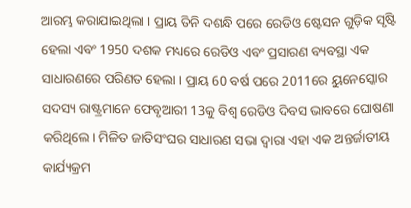ଆରମ୍ଭ କରାଯାଇଥିଲା । ପ୍ରାୟ ତିନି ଦଶନ୍ଧି ପରେ ରେଡିଓ ଷ୍ଟେସନ ଗୁଡ଼ିକ ସୃଷ୍ଟି ହେଲା ଏବଂ 1950 ଦଶକ ମଧ୍ୟରେ ରେଡିଓ ଏବଂ ପ୍ରସାରଣ ବ୍ୟବସ୍ଥା ଏକ ସାଧାରଣରେ ପରିଣତ ହେଲା । ପ୍ରାୟ 60 ବର୍ଷ ପରେ 2011ରେ ୟୁନେସ୍କୋର ସଦସ୍ୟ ରାଷ୍ଟ୍ରମାନେ ଫେବୃଆରୀ 13କୁ ବିଶ୍ବ ରେଡିଓ ଦିବସ ଭାବରେ ଘୋଷଣା କରିଥିଲେ। ମିଳିତ ଜାତିସଂଘର ସାଧାରଣ ସଭା ଦ୍ବାରା ଏହା ଏକ ଅନ୍ତର୍ଜାତୀୟ କାର୍ଯ୍ୟକ୍ରମ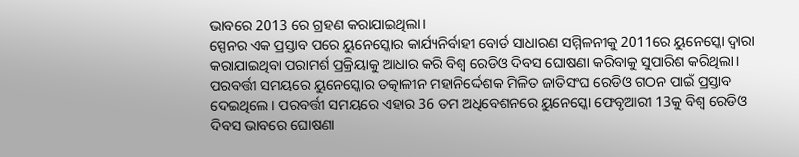ଭାବରେ 2013 ରେ ଗ୍ରହଣ କରାଯାଇଥିଲା।
ସ୍ପେନର ଏକ ପ୍ରସ୍ତାବ ପରେ ୟୁନେସ୍କୋର କାର୍ଯ୍ୟନିର୍ବାହୀ ବୋର୍ଡ ସାଧାରଣ ସମ୍ମିଳନୀକୁ 2011ରେ ୟୁନେସ୍କୋ ଦ୍ବାରା କରାଯାଇଥିବା ପରାମର୍ଶ ପ୍ରକ୍ରିୟାକୁ ଆଧାର କରି ବିଶ୍ବ ରେଡିଓ ଦିବସ ଘୋଷଣା କରିବାକୁ ସୁପାରିଶ କରିଥିଲା। ପରବର୍ତ୍ତୀ ସମୟରେ ୟୁନେସ୍କୋର ତତ୍କାଳୀନ ମହାନିର୍ଦ୍ଦେଶକ ମିଳିତ ଜାତିସଂଘ ରେଡିଓ ଗଠନ ପାଇଁ ପ୍ରସ୍ତାବ ଦେଇଥିଲେ। ପରବର୍ତ୍ତୀ ସମୟରେ ଏହାର 36 ତମ ଅଧିବେଶନରେ ୟୁନେସ୍କୋ ଫେବୃଆରୀ 13କୁ ବିଶ୍ବ ରେଡିଓ ଦିବସ ଭାବରେ ଘୋଷଣା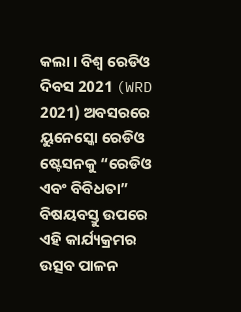କଲା । ବିଶ୍ବ ରେଡିଓ ଦିବସ 2021 (WRD 2021) ଅବସରରେ ୟୁନେସ୍କୋ ରେଡିଓ ଷ୍ଟେସନକୁ “ରେଡିଓ ଏବଂ ବିବିଧତା” ବିଷୟବସ୍ତୁ ଉପରେ ଏହି କାର୍ଯ୍ୟକ୍ରମର ଉତ୍ସବ ପାଳନ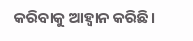କରିବାକୁ ଆହ୍ବାନ କରିଛି।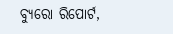ବ୍ୟୁରୋ ରିପୋର୍ଟ,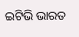ଇଟିଭି ଭାରତ